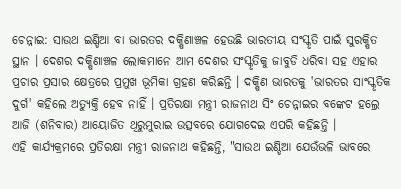ଚେନ୍ନାଇ: ସାଉଥ ଇଣ୍ଡିଆ ବା ଭାରତର ଦକ୍ଷିଣାଞ୍ଚଳ ହେଉଛି ଭାରତୀୟ ସଂସ୍କୃତି ପାଇଁ ସୁରକ୍ଷିତ ସ୍ଥାନ । ଦେଶର ଦକ୍ଷିଣାଞ୍ଚଳ ଲୋକମାନେ ଆମ ଦେଶର ସଂସ୍କୃତିକୁ ଜାବୁଡି ଧରିବା ସହ ଏହାର ପ୍ରଚାର ପ୍ରସାର କ୍ଷେତ୍ରରେ ପ୍ରମୁଖ ଭୂମିକା ଗ୍ରହଣ କରିଛନ୍ତି । ଦକ୍ଷିଣ ଭାରତକୁ 'ଭାରତର ସାଂସ୍କୃତିକ ଦୁର୍ଗ' କହିଲେ ଅତ୍ୟୁକ୍ତି ହେବ ନାହିଁ । ପ୍ରତିରକ୍ଷା ମନ୍ତ୍ରୀ ରାଜନାଥ ସିଂ ଚେନ୍ନାଇର ବଙ୍କେଟ ହଲ୍ରେ ଆଜି (ଶନିବାର) ଆୟୋଜିତ ଥିରୁମୁରାଇ ଉତ୍ସବରେ ଯୋଗଦେଇ ଏପରି କହିଛନ୍ତି ।
ଏହି କାର୍ଯ୍ୟକ୍ରମରେ ପ୍ରତିରକ୍ଷା ମନ୍ତ୍ରୀ ରାଜନାଥ କହିଛନ୍ତି, "ସାଉଥ ଇଣ୍ଡିଆ ଯେଉଁଭଳି ଭାବରେ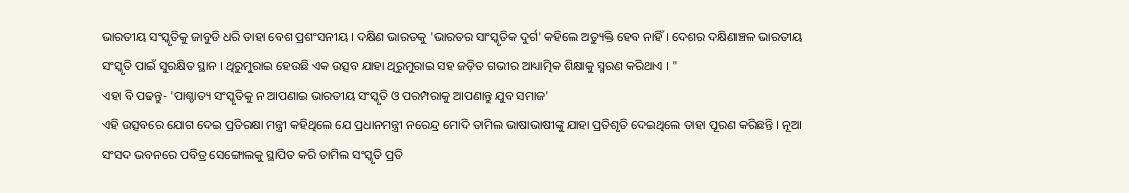ଭାରତୀୟ ସଂସ୍କୃତିକୁ ଜାବୁଡି ଧରି ତାହା ବେଶ ପ୍ରଶଂସନୀୟ । ଦକ୍ଷିଣ ଭାରତକୁ 'ଭାରତର ସାଂସ୍କୃତିକ ଦୁର୍ଗ' କହିଲେ ଅତ୍ୟୁକ୍ତି ହେବ ନାହିଁ । ଦେଶର ଦକ୍ଷିଣାଞ୍ଚଳ ଭାରତୀୟ ସଂସ୍କୃତି ପାଇଁ ସୁରକ୍ଷିତ ସ୍ଥାନ । ଥିରୁମୁରାଇ ହେଉଛି ଏକ ଉତ୍ସବ ଯାହା ଥିରୁମୁରାଇ ସହ ଜଡ଼ିତ ଗଭୀର ଆଧ୍ୟାତ୍ମିକ ଶିକ୍ଷାକୁ ସ୍ମରଣ କରିଥାଏ । "
ଏହା ବି ପଢନ୍ତୁ- 'ପାଶ୍ଚାତ୍ୟ ସଂସ୍କୃତିକୁ ନ ଆପଣାଇ ଭାରତୀୟ ସଂସ୍କୃତି ଓ ପରମ୍ପରାକୁ ଆପଣାନ୍ତୁ ଯୁବ ସମାଜ'
ଏହି ଉତ୍ସବରେ ଯୋଗ ଦେଇ ପ୍ରତିରକ୍ଷା ମନ୍ତ୍ରୀ କହିଥିଲେ ଯେ ପ୍ରଧାନମନ୍ତ୍ରୀ ନରେନ୍ଦ୍ର ମୋଦି ତାମିଲ ଭାଷାଭାଷୀଙ୍କୁ ଯାହା ପ୍ରତିଶୃତି ଦେଇଥିଲେ ତାହା ପୂରଣ କରିଛନ୍ତି । ନୂଆ ସଂସଦ ଭବନରେ ପବିତ୍ର ସେଙ୍ଗୋଲକୁ ସ୍ଥାପିତ କରି ତାମିଲ ସଂସ୍କୃତି ପ୍ରତି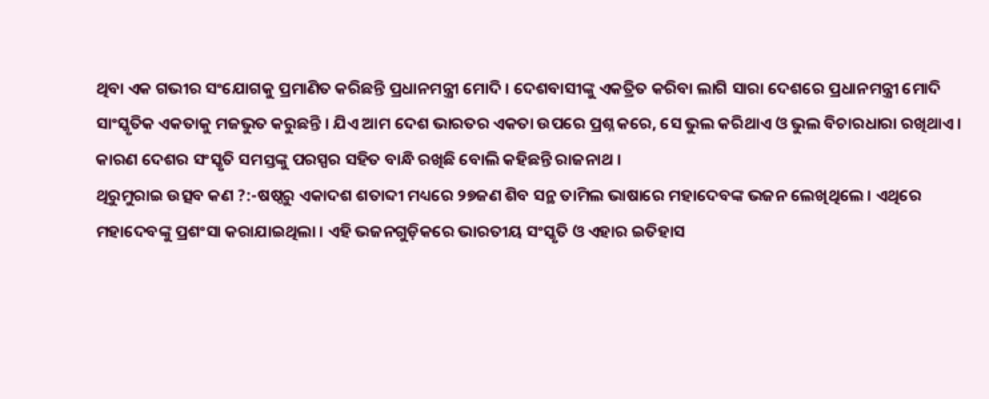ଥିବା ଏକ ଗଭୀର ସଂଯୋଗକୁ ପ୍ରମାଣିତ କରିଛନ୍ତି ପ୍ରଧାନମନ୍ତ୍ରୀ ମୋଦି । ଦେଶବାସୀଙ୍କୁ ଏକତ୍ରିତ କରିବା ଲାଗି ସାରା ଦେଶରେ ପ୍ରଧାନମନ୍ତ୍ରୀ ମୋଦି ସାଂସ୍କୃତିକ ଏକତାକୁ ମଜଭୁତ କରୁଛନ୍ତି । ଯିଏ ଆମ ଦେଶ ଭାରତର ଏକତା ଉପରେ ପ୍ରଶ୍ନ କରେ, ସେ ଭୁଲ କରିଥାଏ ଓ ଭୁଲ ବିଚାରଧାରା ରଖିଥାଏ । କାରଣ ଦେଶର ସଂସ୍କୃତି ସମସ୍ତଙ୍କୁ ପରସ୍ପର ସହିତ ବାନ୍ଧି ରଖିଛି ବୋଲି କହିଛନ୍ତି ରାଜନାଥ ।
ଥିରୁମୁରାଇ ଉତ୍ସବ କଣ ?:-ଷଷ୍ଠରୁ ଏକାଦଶ ଶତାବ୍ଦୀ ମଧ୍ୟରେ ୨୭ଜଣ ଶିବ ସନ୍ଥ ତାମିଲ ଭାଷାରେ ମହାଦେବଙ୍କ ଭଜନ ଲେଖିଥିଲେ । ଏଥିରେ ମହାଦେବଙ୍କୁ ପ୍ରଶଂସା କରାଯାଇଥିଲା । ଏହି ଭଜନଗୁଡ଼ିକରେ ଭାରତୀୟ ସଂସ୍କୃତି ଓ ଏହାର ଇତିହାସ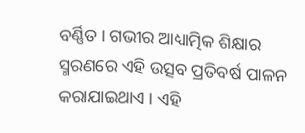ବର୍ଣ୍ଣିତ । ଗଭୀର ଆଧ୍ୟାତ୍ମିକ ଶିକ୍ଷାର ସ୍ମରଣରେ ଏହି ଉତ୍ସବ ପ୍ରତିବର୍ଷ ପାଳନ କରାଯାଇଥାଏ । ଏହି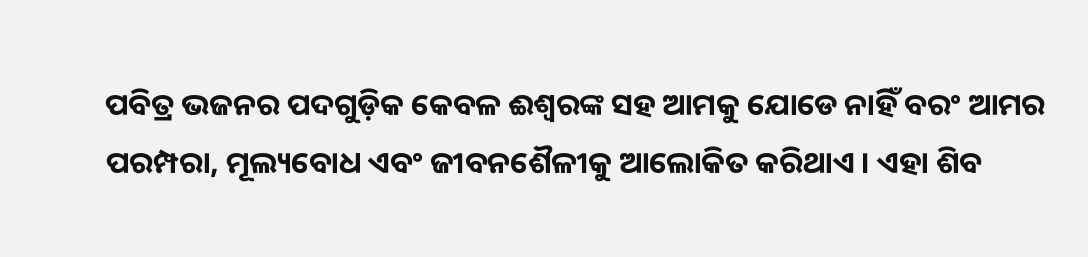ପବିତ୍ର ଭଜନର ପଦଗୁଡ଼ିକ କେବଳ ଈଶ୍ୱରଙ୍କ ସହ ଆମକୁ ଯୋଡେ ନାହିଁ ବରଂ ଆମର ପରମ୍ପରା, ମୂଲ୍ୟବୋଧ ଏବଂ ଜୀବନଶୈଳୀକୁ ଆଲୋକିତ କରିଥାଏ । ଏହା ଶିବ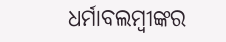ଧର୍ମାବଲମ୍ବୀଙ୍କର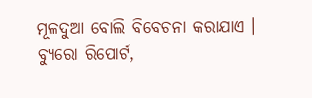ମୂଳଦୁଆ ବୋଲି ବିବେଚନା କରାଯାଏ ।
ବ୍ୟୁରୋ ରିପୋର୍ଟ,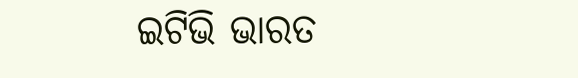ଇଟିଭି ଭାରତ